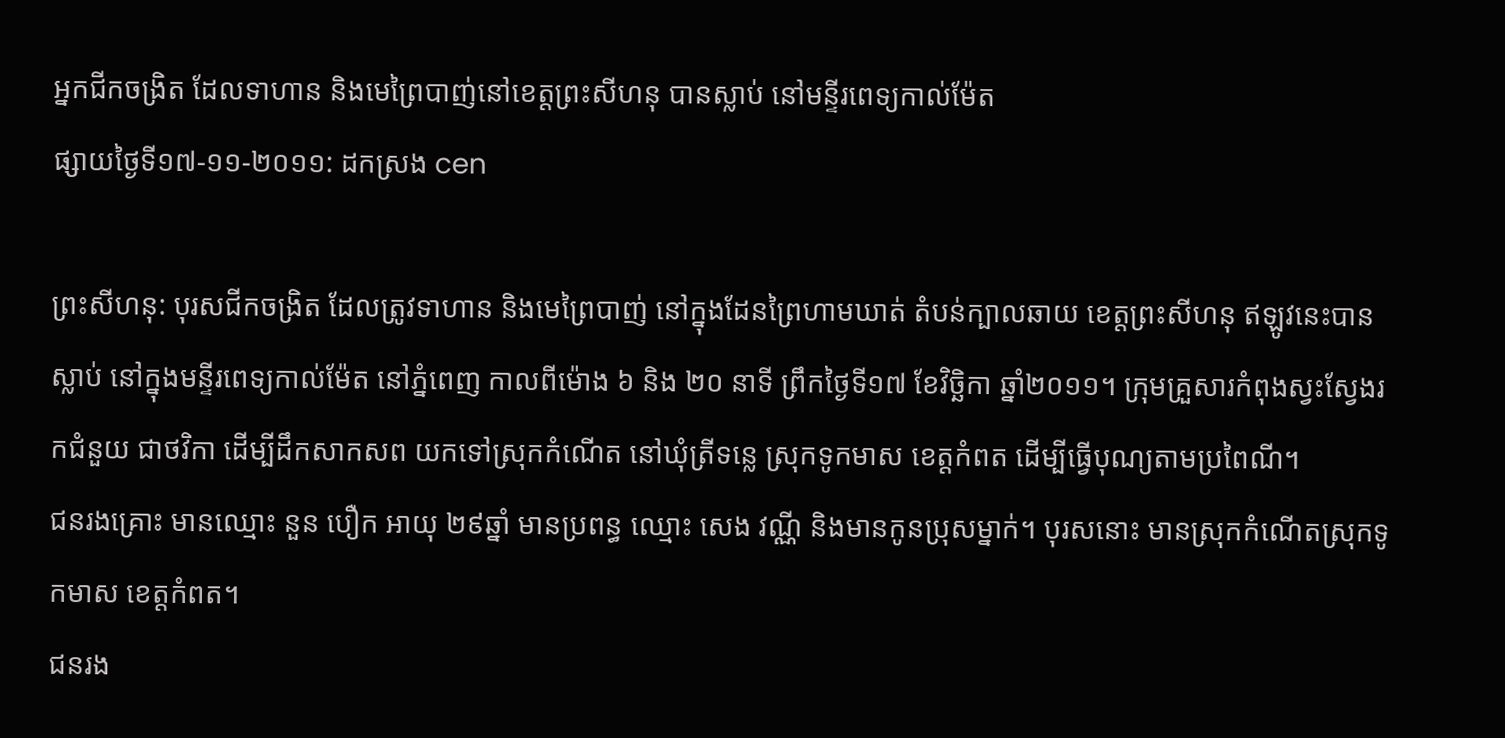អ្នកជីកចង្រិត ដែលទាហាន និងមេព្រៃបាញ់នៅខេត្តព្រះសីហនុ បានស្លាប់ នៅមន្ទីរពេទ្យកាល់ម៉ែត
ផ្សាយថ្ងៃទី១៧-១១-២០១១: ដកស្រង cen

ព្រះសីហនុ: បុរសជីកចង្រិត ដែលត្រូវទាហាន និងមេព្រៃបាញ់ នៅក្នុងដែនព្រៃហាមឃាត់ តំបន់ក្បាលឆាយ ខេត្តព្រះសីហនុ ឥឡូវនេះបានស្លាប់ នៅក្នុងមន្ទីរពេទ្យកាល់ម៉ែត នៅភ្នំពេញ កាលពីម៉ោង ៦ និង ២០ នាទី ព្រឹកថ្ងៃទី១៧ ខែវិច្ឆិកា ឆ្នាំ២០១១។ ក្រុមគ្រួសារកំពុងស្វះស្វែងរកជំនួយ ជាថវិកា ដើម្បីដឹកសាកសព យកទៅស្រុកកំណើត នៅឃុំត្រីទន្លេ ស្រុកទូកមាស ខេត្តកំពត ដើម្បីធ្វើបុណ្យតាមប្រពៃណី។
ជនរងគ្រោះ មានឈ្មោះ នួន បឿក អាយុ ២៩ឆ្នាំ មានប្រពន្ធ ឈ្មោះ សេង វណ្ណី និងមានកូនប្រុសម្នាក់។ បុរសនោះ មានស្រុកកំណើតស្រុកទូកមាស ខេត្តកំពត។
ជនរង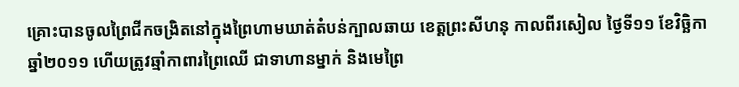គ្រោះបានចូលព្រៃជីកចង្រិតនៅក្នុងព្រៃហាមឃាត់តំបន់ក្បាលឆាយ ខេត្តព្រះសីហនុ កាលពីរសៀល ថ្ងៃទី១១ ខែវិច្ឆិកា ឆ្នាំ២០១១ ហើយត្រូវឆ្មាំកាពារព្រៃឈើ ជាទាហានម្នាក់ និងមេព្រៃ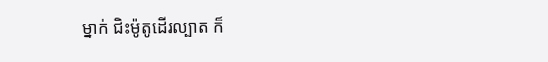ម្នាក់ ជិះម៉ូតូដើរល្បាត ក៏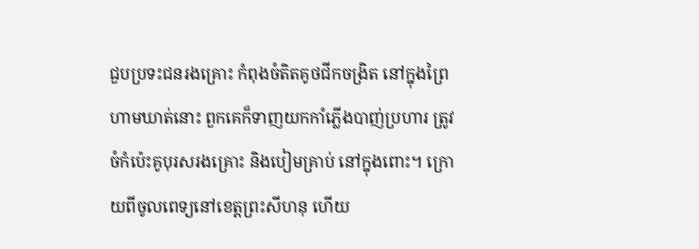ជួបប្រទះជនរងគ្រោះ កំពុងចំតិតគូថជីកចង្រិត នៅក្នុងព្រៃហាមឃាត់នោះ ពួកគេក៏ទាញយកកាំភ្លើងបាញ់ប្រហារ ត្រូវចំកំប៉េះគូបុរសរងគ្រោះ និងបៀមគ្រាប់ នៅក្នុងពោះ។ ក្រោយពីចូលពេទ្យនៅខេត្តព្រះសីហនុ ហើយ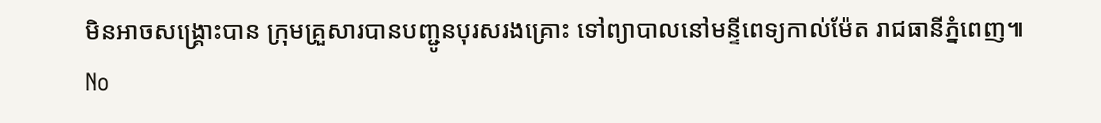មិនអាចសង្គ្រោះបាន ក្រុមគ្រួសារបានបញ្ជូនបុរសរងគ្រោះ ទៅព្យាបាលនៅមន្ទីពេទ្យកាល់ម៉ែត រាជធានីភ្នំពេញ៕
No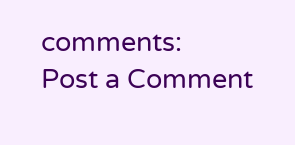comments:
Post a Comment